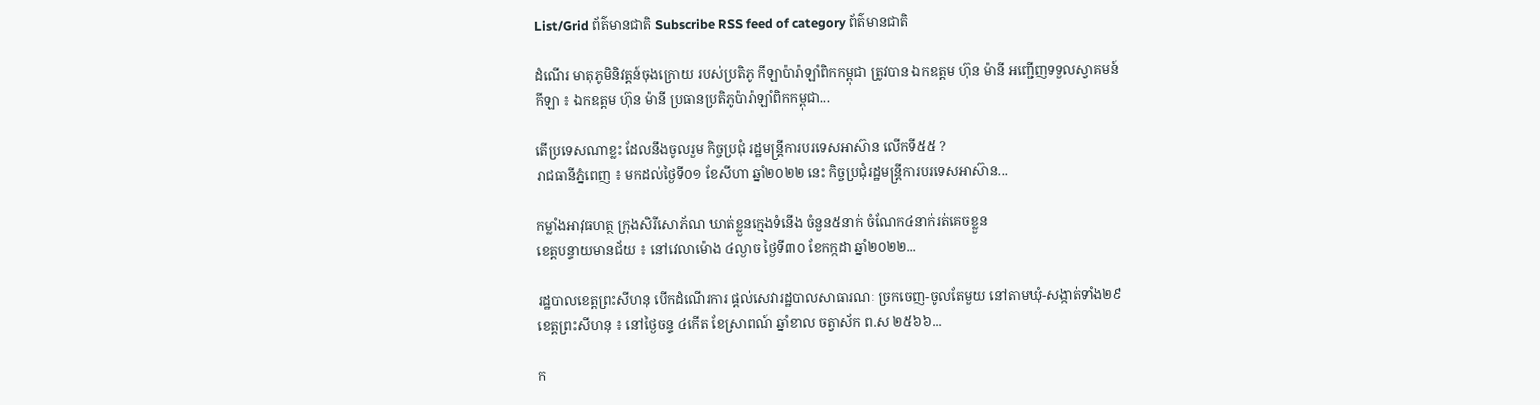List/Grid ព័ត៌មានជាតិ Subscribe RSS feed of category ព័ត៌មានជាតិ

ដំណើរ មាតុភូមិនិវត្តន៍ចុងក្រោយ របស់ប្រតិភូ កីឡាប៉ារ៉ាឡាំពិកកម្ពុជា ត្រូវបាន ឯកឧត្តម ហ៊ុន ម៉ានី អញ្ជើញទទួលស្វាគមន៍
កីឡា ៖ ឯកឧត្តម ហ៊ុន ម៉ានី ប្រធានប្រតិភូប៉ារ៉ាឡាំពិកកម្ពុជា...

តើប្រទេសណាខ្លះ ដែលនឹងចូលរួម កិច្ចប្រជុំ រដ្ឋមន្ត្រីការបរទេសអាស៊ាន លើកទី៥៥ ?
រាជធានីភ្នំពេញ ៖ មកដល់ថ្ងៃទី០១ ខែសីហា ឆ្នាំ២០២២ នេះ កិច្ចប្រជុំរដ្ឋមន្ត្រីការបរទេសអាស៊ាន...

កម្លាំងអាវុធហត្ថ ក្រុងសិរីសោភ័ណ ឃាត់ខ្លួនក្មេងទំនើង ចំនួន៥នាក់ ចំណែក៤នាក់រត់គេចខ្លួន
ខេត្តបន្ទាយមានជ័យ ៖ នៅវេលាម៉ោង ៤ល្ងាច ថ្ងៃទី៣០ ខែកក្កដា ឆ្នាំ២០២២...

រដ្ឋបាលខេត្តព្រះសីហនុ បើកដំណើរការ ផ្តល់សេវារដ្ឋបាលសាធារណៈ ច្រកចេញ-ចូលតែមួយ នៅតាមឃុំ-សង្កាត់ទាំង២៩
ខេត្តព្រះសីហនុ ៖ នៅថ្ងៃចន្ទ ៤កើត ខែស្រាពណ៍ ឆ្នាំខាល ចត្វាស័ក ព.ស ២៥៦៦...

ក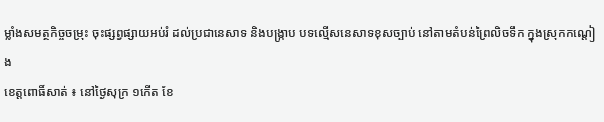ម្លាំងសមត្ថកិច្ចចម្រុះ ចុះផ្សព្វផ្សាយអប់រំ ដល់ប្រជានេសាទ និងបង្ក្រាប បទល្មើសនេសាទខុសច្បាប់ នៅតាមតំបន់ព្រៃលិចទឹក ក្នុងស្រុកកណ្តៀង
ខេត្តពោធិ៍សាត់ ៖ នៅថ្ងៃសុក្រ ១កើត ខែ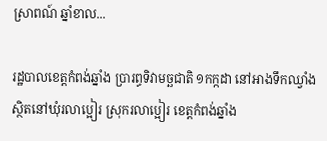ស្រាពណ៍ ឆ្នាំខាល...

រដ្ឋបាលខេត្តកំពង់ឆ្នាំង ប្រារព្ធទិវាមច្ឆជាតិ ១កក្កដា នៅអាងទឹកឈ្វាំង ស្ថិតនៅឃុំរលាប្អៀរ ស្រុករលាប្អៀរ ខេត្តកំពង់ឆ្នាំង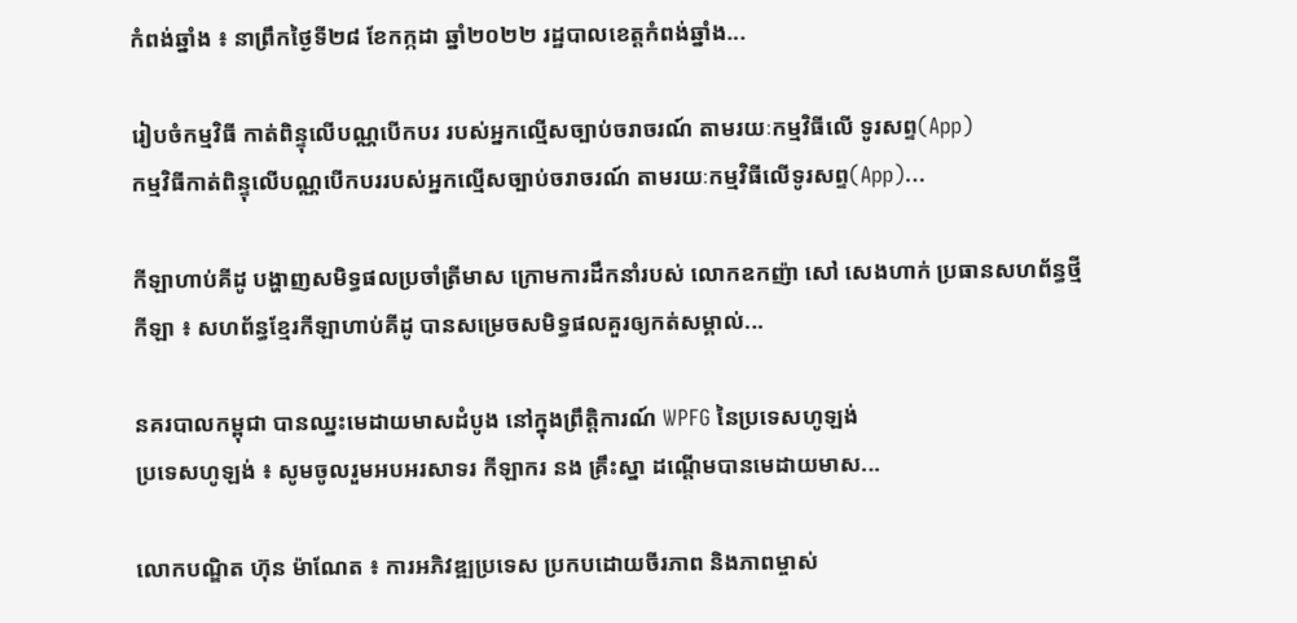កំពង់ឆ្នាំង ៖ នាព្រឹកថ្ងៃទី២៨ ខែកក្កដា ឆ្នាំ២០២២ រដ្ឋបាលខេត្តកំពង់ឆ្នាំង...

រៀបចំកម្មវិធី កាត់ពិន្ទុលើបណ្ណបើកបរ របស់អ្នកល្មើសច្បាប់ចរាចរណ៍ តាមរយៈកម្មវិធីលើ ទូរសព្ទ(App)
កម្មវិធីកាត់ពិន្ទុលើបណ្ណបើកបររបស់អ្នកល្មើសច្បាប់ចរាចរណ៍ តាមរយៈកម្មវិធីលើទូរសព្ទ(App)...

កីឡាហាប់គីដូ បង្ហាញសមិទ្ធផលប្រចាំត្រីមាស ក្រោមការដឹកនាំរបស់ លោកឧកញ៉ា សៅ សេងហាក់ ប្រធានសហព័ន្ធថ្មី
កីឡា ៖ សហព័ន្ធខ្មែរកីឡាហាប់គីដូ បានសម្រេចសមិទ្ធផលគួរឲ្យកត់សម្គាល់...

នគរបាលកម្ពុជា បានឈ្នះមេដាយមាសដំបូង នៅក្នុងព្រឹត្តិការណ៍ WPFG នៃប្រទេសហូឡង់
ប្រទេសហូឡង់ ៖ សូមចូលរួមអបអរសាទរ កីឡាករ នង គ្រឹះស្នា ដណ្តើមបានមេដាយមាស...

លោកបណ្ឌិត ហ៊ុន ម៉ាណែត ៖ ការអភិវឌ្ឍប្រទេស ប្រកបដោយចីរភាព និងភាពម្ចាស់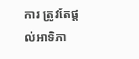ការ ត្រូវតែផ្ដល់អាទិភា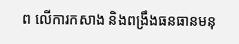ព លើការកសាង និងពង្រឹងធនធានមនុ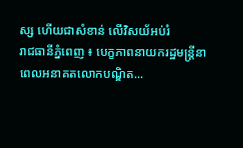ស្ស ហើយជាសំខាន់ លើវិសយ័អប់រំ
រាជធានីភ្នំពេញ ៖ បេក្ខភាពនាយករដ្ឋមន្ត្រីនាពេលអនាគតលោកបណ្ឌិត...